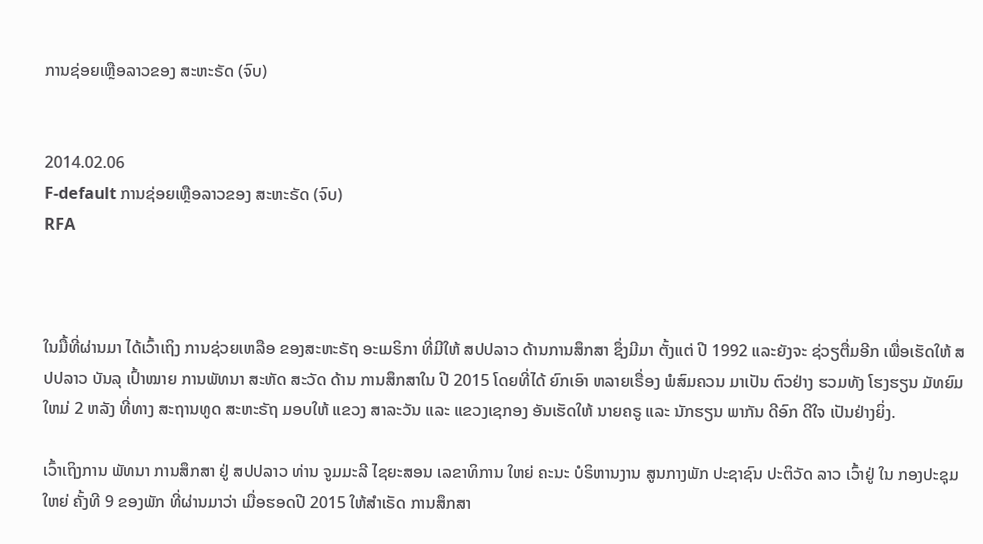ການຊ່ອຍເຫຼືອລາວຂອງ ສະຫະຣັດ (ຈົບ)


2014.02.06
F-default ການຊ່ອຍເຫຼືອລາວຂອງ ສະຫະຣັດ (ຈົບ)
RFA



ໃນມື້ທີ່ຜ່ານມາ ໄດ້ເວົ້າເຖິງ ການຊ່ວຍເຫລືອ ຂອງສະຫະຣັຖ ອະເມຣິກາ ທີ່ມີໃຫ້ ສປປລາວ ດ້ານການສຶກສາ ຊຶ່ງມີມາ ຕັ້ງແຕ່ ປີ 1992 ແລະຍັງຈະ ຊ່ວຽຕື່ມອີກ ເພື່ອເຮັດໃຫ້ ສປປລາວ ບັນລຸ ເປົ້າໝາຍ ການພັທນາ ສະຫັດ ສະວັດ ດ້ານ ການສຶກສາໃນ ປີ 2015 ໂດຍທີ່ໄດ້ ຍົກເອົາ ຫລາຍເຣື່ອງ ພໍສົມຄວນ ມາເປັນ ຕົວຢ່າງ ຮວມທັງ ໂຮງຮຽນ ມັທຍົມໃຫມ່ 2 ຫລັງ ທີ່ທາງ ສະຖານທູດ ສະຫະຣັຖ ມອບໃຫ້ ແຂວງ ສາລະວັນ ແລະ ແຂວງເຊກອງ ອັນເຮັດໃຫ້ ນາຍຄຣູ ແລະ ນັກຮຽນ ພາກັນ ດີອົກ ດີໃຈ ເປັນຢ່າງຍິ່ງ.

ເວົ້າເຖິງການ ພັທນາ ການສຶກສາ ຢູ່ ສປປລາວ ທ່ານ ຈູມມະລີ ໄຊຍະສອນ ເລຂາທິການ ໃຫຍ່ ຄະນະ ບໍຣິຫານງານ ສູນກາງພັກ ປະຊາຊົນ ປະຕິວັດ ລາວ ເວົ້າຢູ່ ໃນ ກອງປະຊຸມ ໃຫຍ່ ຄັ້ງທີ 9 ຂອງພັກ ທີ່ຜ່ານມາວ່າ ເມື່ອຮອດປີ 2015 ໃຫ້ສໍາເຣັດ ການສຶກສາ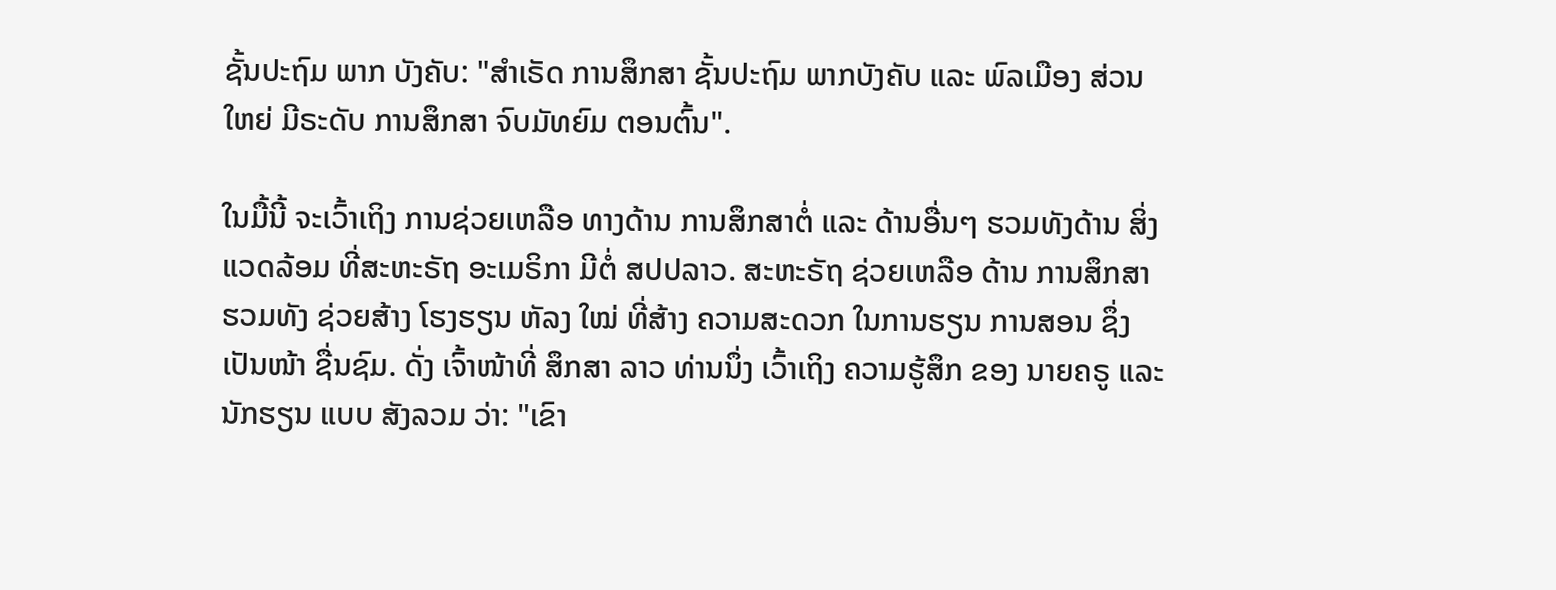ຊັ້ນປະຖົມ ພາກ ບັງຄັບ: "ສໍາເຣັດ ການສຶກສາ ຊັ້ນປະຖົມ ພາກບັງຄັບ ແລະ ພົລເມືອງ ສ່ວນໃຫຍ່ ມີຣະດັບ ການສຶກສາ ຈົບມັທຍົມ ຕອນຕົ້ນ".

ໃນມື້ນີ້ ຈະເວົ້າເຖິງ ການຊ່ວຍເຫລືອ ທາງດ້ານ ການສຶກສາຕໍ່ ແລະ ດ້ານອື່ນໆ ຮວມທັງດ້ານ ສິ່ງແວດລ້ອມ ທີ່ສະຫະຣັຖ ອະເມຣິກາ ມີຕໍ່ ສປປລາວ. ສະຫະຣັຖ ຊ່ວຍເຫລືອ ດ້ານ ການສຶກສາ ຮວມທັງ ຊ່ວຍສ້າງ ໂຮງຮຽນ ຫັລງ ໃໝ່ ທີ່ສ້າງ ຄວາມສະດວກ ໃນການຮຽນ ການສອນ ຊຶ່ງ ເປັນໜ້າ ຊື່ນຊົມ. ດັ່ງ ເຈົ້າໜ້າທີ່ ສຶກສາ ລາວ ທ່ານນຶ່ງ ເວົ້າເຖິງ ຄວາມຮູ້ສຶກ ຂອງ ນາຍຄຣູ ແລະ ນັກຮຽນ ແບບ ສັງລວມ ວ່າ: "ເຂົາ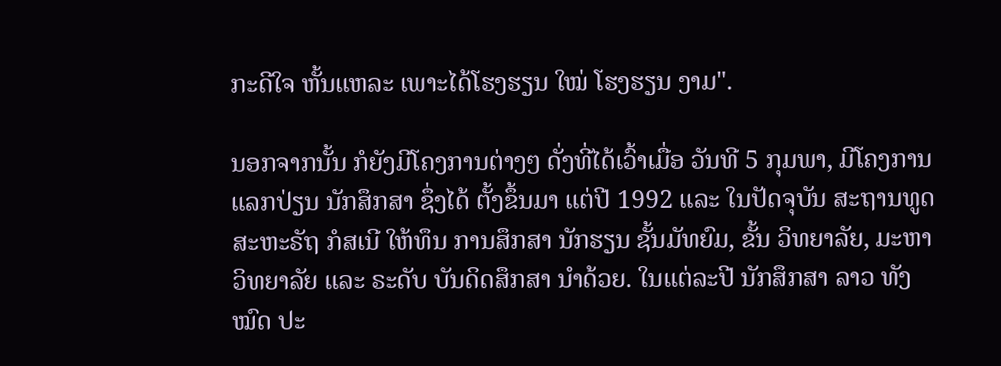ກະດີໃຈ ຫັ້ນແຫລະ ເພາະໄດ້ໂຮງຮຽນ ໃໝ່ ໂຮງຮຽນ ງາມ".

ນອກຈາກນັ້ນ ກໍຍັງມີໂຄງການຕ່າງໆ ດັ່ງທີ່ໄດ້ເວົ້າເມື່ອ ວັນທີ 5 ກຸມພາ, ມີໂຄງການ ແລກປ່ຽນ ນັກສຶກສາ ຊຶ່ງໄດ້ ຕັ້ງຂຶ້ນມາ ແຕ່ປີ 1992 ແລະ ໃນປັດຈຸບັນ ສະຖານທູດ ສະຫະຣັຖ ກໍສເນີ ໃຫ້ທຶນ ການສຶກສາ ນັກຮຽນ ຊັ້ນມັທຍົມ, ຂັ້ນ ວິທຍາລັຍ, ມະຫາວິທຍາລັຍ ແລະ ຣະດັບ ບັນດິດສຶກສາ ນໍາດ້ວຍ. ໃນແຕ່ລະປີ ນັກສຶກສາ ລາວ ທັງໝົດ ປະ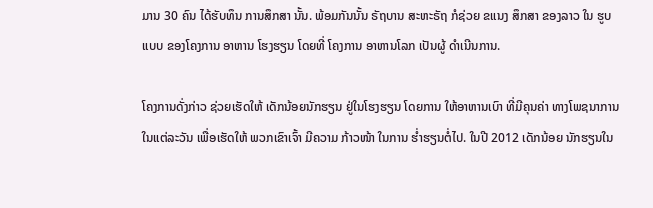ມານ 30 ຄົນ ໄດ້ຮັບທຶນ ການສຶກສາ ນັ້ນ. ພ້ອມກັນນັ້ນ ຣັຖບານ ສະຫະຣັຖ ກໍຊ່ວຍ ຂແນງ ສຶກສາ ຂອງລາວ ໃນ ຮູບແບບ ຂອງໂຄງການ ອາຫານ ໂຮງຮຽນ ໂດຍທີ່ ໂຄງການ ອາຫານໂລກ ເປັນຜູ້ ດໍາເນີນການ.

ໂຄງການດັ່ງກ່າວ ຊ່ວຍເຮັດໃຫ້ ເດັກນ້ອຍນັກຮຽນ ຢູ່ໃນໂຮງຮຽນ ໂດຍການ ໃຫ້ອາຫານເບົາ ທີ່ມີຄຸນຄ່າ ທາງໂພຊນາການ ໃນແຕ່ລະວັນ ເພື່ອເຮັດໃຫ້ ພວກເຂົາເຈົ້າ ມີຄວາມ ກ້າວໜ້າ ໃນການ ຮໍ່າຮຽນຕໍ່ໄປ. ໃນປີ 2012 ເດັກນ້ອຍ ນັກຮຽນໃນ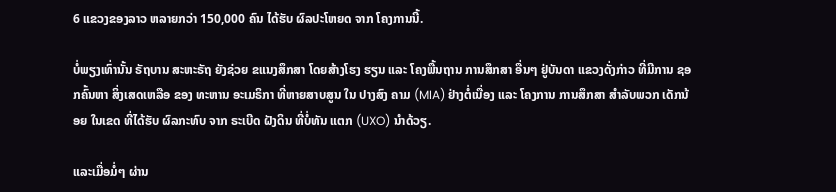6 ແຂວງຂອງລາວ ຫລາຍກວ່າ 150,000 ຄົນ ໄດ້ຮັບ ຜົລປະໂຫຍດ ຈາກ ໂຄງການນີ້.

ບໍ່ພຽງເທົ່ານັ້ນ ຣັຖບານ ສະຫະຣັຖ ຍັງຊ່ວຍ ຂແນງສຶກສາ ໂດຍສ້າງໂຮງ ຮຽນ ແລະ ໂຄງພື້ນຖານ ການສຶກສາ ອື່ນໆ ຢູ່ບັນດາ ແຂວງດັ່ງກ່າວ ທີ່ມີການ ຊອກຄົ້ນຫາ ສິ່ງເສດເຫລືອ ຂອງ ທະຫານ ອະເມຣິກາ ທີ່ຫາຍສາບສູນ ໃນ ປາງສົງ ຄາມ (MIA) ຢ່າງຕໍ່ເນື່ອງ ແລະ ໂຄງການ ການສຶກສາ ສໍາລັບພວກ ເດັກນ້ອຍ ໃນເຂດ ທີ່ໄດ້ຮັບ ຜົລກະທົບ ຈາກ ຣະເບີດ ຝັງດິນ ທີ່ບໍ່ທັນ ແຕກ (UXO) ນໍາດ້ວຽ.

ແລະເມື່ອມໍ່ໆ ຜ່ານ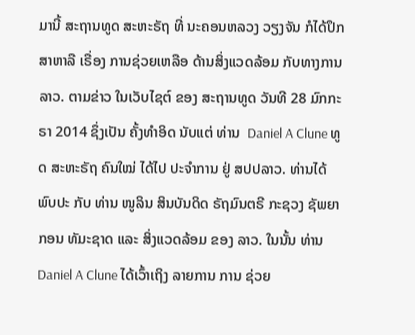ມານີ້ ສະຖານທູດ ສະຫະຣັຖ ທີ່ ນະຄອນຫລວງ ວຽງຈັນ ກໍໄດ້ປຶກສາຫາລື ເຣື່ອງ ການຊ່ວຍເຫລືອ ດ້ານສິ່ງແວດລ້ອມ ກັບທາງການລາວ. ຕາມຂ່າວ ໃນເວັບໄຊຕ໌ ຂອງ ສະຖານທູດ ວັນທີ 28 ມົກກະຣາ 2014 ຊຶ່ງເປັນ ຄັ້ງທໍາອິດ ນັບແຕ່ ທ່ານ  Daniel A Clune ທູດ ສະຫະຣັຖ ຄົນໃໝ່ ໄດ້ໄປ ປະຈໍາການ ຢູ່ ສປປລາວ. ທ່ານໄດ້ ພົບປະ ກັບ ທ່ານ ໜູລິນ ສິນບັນດິດ ຣັຖມົນຕຣີ ກະຊວງ ຊັພຍາກອນ ທັມະຊາດ ແລະ ສິ່ງແວດລ້ອມ ຂອງ ລາວ. ໃນນັ້ນ ທ່ານ Daniel A Clune ໄດ້ເວົ້າເຖິງ ລາຍການ ການ ຊ່ວຍ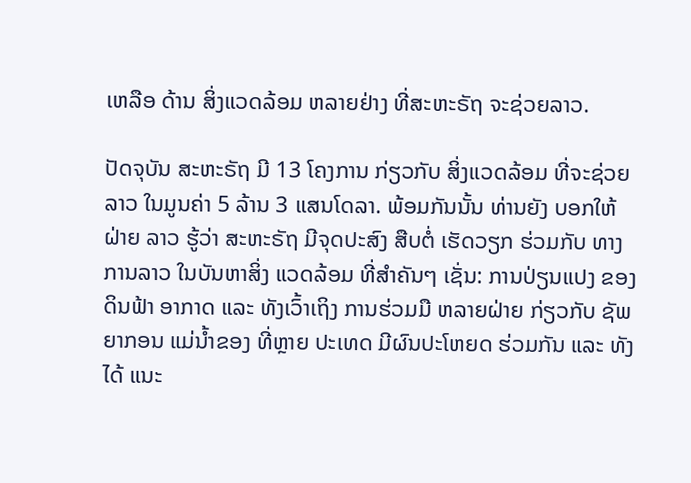ເຫລືອ ດ້ານ ສິ່ງແວດລ້ອມ ຫລາຍຢ່າງ ທີ່ສະຫະຣັຖ ຈະຊ່ວຍລາວ.

ປັດຈຸບັນ ສະຫະຣັຖ ມີ 13 ໂຄງການ ກ່ຽວກັບ ສິ່ງແວດລ້ອມ ທີ່ຈະຊ່ວຍ ລາວ ໃນມູນຄ່າ 5 ລ້ານ 3 ແສນໂດລາ. ພ້ອມກັນນັ້ນ ທ່ານຍັງ ບອກໃຫ້ຝ່າຍ ລາວ ຮູ້ວ່າ ສະຫະຣັຖ ມີຈຸດປະສົງ ສືບຕໍ່ ເຮັດວຽກ ຮ່ວມກັບ ທາງການລາວ ໃນບັນຫາສິ່ງ ແວດລ້ອມ ທີ່ສໍາຄັນໆ ເຊັ່ນ: ການປ່ຽນແປງ ຂອງ ດິນຟ້າ ອາກາດ ແລະ ທັງເວົ້າເຖິງ ການຮ່ວມມື ຫລາຍຝ່າຍ ກ່ຽວກັບ ຊັພຍາກອນ ແມ່ນໍ້າຂອງ ທີ່ຫຼາຍ ປະເທດ ມີຜົນປະໂຫຍດ ຮ່ວມກັນ ແລະ ທັງໄດ້ ແນະ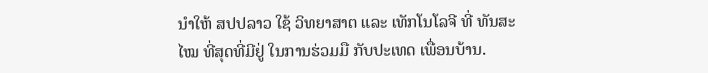ນໍາໃຫ້ ສປປລາວ ໃຊ້ ວິທຍາສາຕ ແລະ ເທັກໂນໂລຈີ ທີ່ ທັນສະໄໝ ທີ່ສຸດທີ່ມີຢູ່ ໃນການຮ່ວມມື ກັບປະເທດ ເພື່ອນບ້ານ.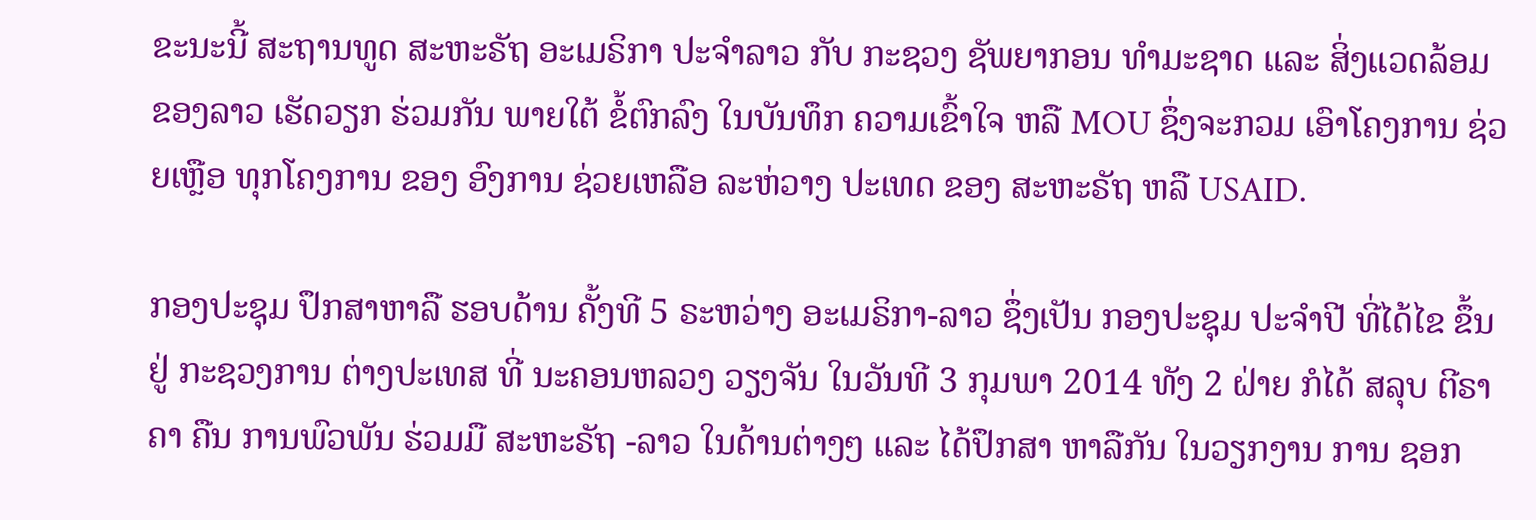ຂະນະນີ້ ສະຖານທູດ ສະຫະຣັຖ ອະເມຣິກາ ປະຈໍາລາວ ກັບ ກະຊວງ ຊັພຍາກອນ ທໍາມະຊາດ ແລະ ສິ່ງແວດລ້ອມ ຂອງລາວ ເຮັດວຽກ ຮ່ວມກັນ ພາຍໃຕ້ ຂໍ້ຕົກລົງ ໃນບັນທຶກ ຄວາມເຂົ້າໃຈ ຫລື MOU ຊຶ່ງຈະກວມ ເອົາໂຄງການ ຊ່ວຍເຫຼືອ ທຸກໂຄງການ ຂອງ ອົງການ ຊ່ວຍເຫລືອ ລະຫ່ວາງ ປະເທດ ຂອງ ສະຫະຣັຖ ຫລື USAID.

ກອງປະຊຸມ ປຶກສາຫາລື ຮອບດ້ານ ຄັ້ງທີ 5 ຣະຫວ່າງ ອະເມຣິກາ-ລາວ ຊຶ່ງເປັນ ກອງປະຊຸມ ປະຈໍາປີ ທີ່ໄດ້ໄຂ ຂຶ້ນຢູ່ ກະຊວງການ ຕ່າງປະເທສ ທີ່ ນະຄອນຫລວງ ວຽງຈັນ ໃນວັນທີ 3 ກຸມພາ 2014 ທັງ 2 ຝ່າຍ ກໍໄດ້ ສລຸບ ຕີຣາຄາ ຄືນ ການພົວພັນ ຮ່ວມມື ສະຫະຣັຖ -ລາວ ໃນດ້ານຕ່າງໆ ແລະ ໄດ້ປຶກສາ ຫາລືກັນ ໃນວຽກງານ ການ ຊອກ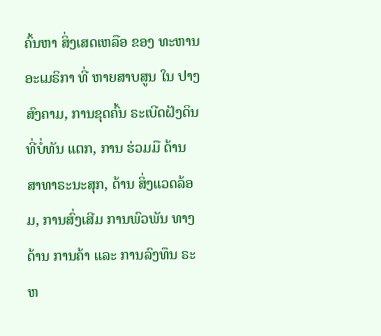ຄົ້ນຫາ ສິ່ງເສດເຫລືອ ຂອງ ທະຫານ ອະເມຣິກາ ທີ່ ຫາຍສາບສູນ ໃນ ປາງສົງຄາມ, ການຂຸດຄົ້ນ ຣະເບີດຝັງດິນ ທີ່ບໍ່ທັນ ແຕກ, ການ ຮ່ວມມື ດ້ານ ສາທາຣະນະສຸກ, ດ້ານ ສິ່ງແວດລ້ອມ, ການສົ່ງເສີມ ການພົວພັນ ທາງດ້ານ ການຄ້າ ແລະ ການລົງທຶນ ຣະຫ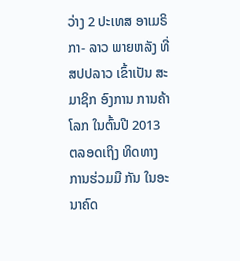ວ່າງ 2 ປະເທສ ອາເມຣິກາ- ລາວ ພາຍຫລັງ ທີ່ ສປປລາວ ເຂົ້າເປັນ ສະມາຊິກ ອົງການ ການຄ້າ ໂລກ ໃນຕົ້ນປີ 2013 ຕລອດເຖິງ ທິດທາງ ການຮ່ວມມື ກັນ ໃນອະນາຄົດ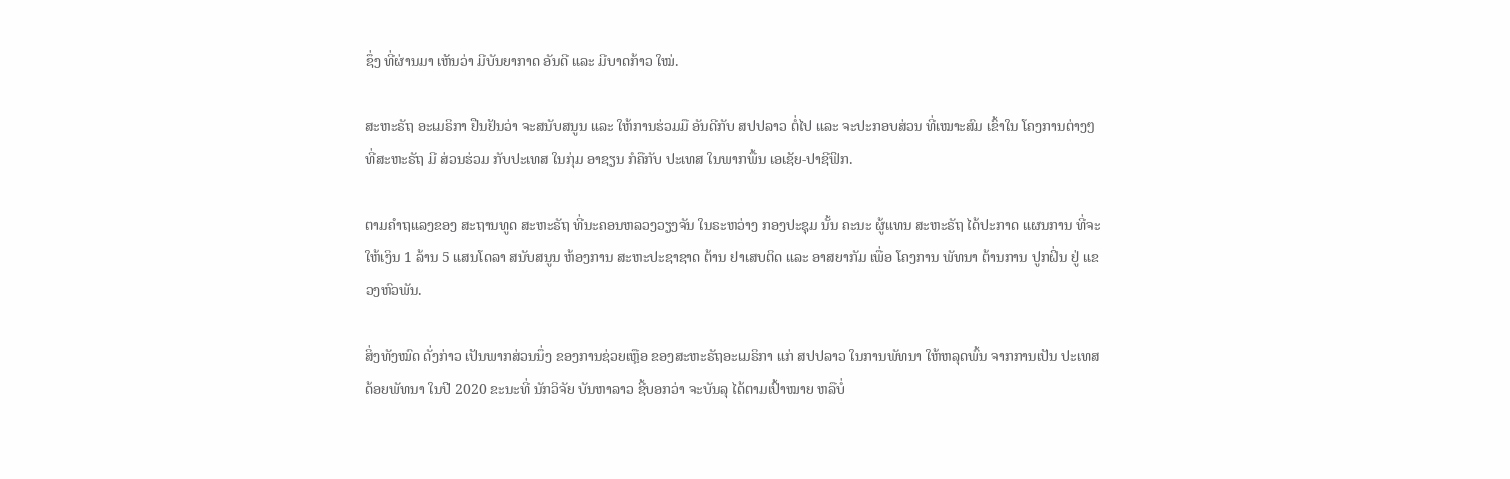ຊຶ່ງ ທີ່ຜ່ານມາ ເຫັນວ່າ ມີບັນຍາກາດ ອັນດີ ແລະ ມີບາດກ້າວ ໃໝ່.

ສະຫະຣັຖ ອະເມຣິກາ ຢືນຢັນວ່າ ຈະສນັບສນູນ ແລະ ໃຫ້ການຮ່ວມມື ອັນດີກັບ ສປປລາວ ຕໍ່ໄປ ແລະ ຈະປະກອບສ່ວນ ທີ່ເໝາະສົມ ເຂົ້າໃນ ໂຄງການຕ່າງໆ ທີ່ສະຫະຣັຖ ມີ ສ່ວນຮ່ວມ ກັບປະເທສ ໃນກຸ່ມ ອາຊຽນ ກໍຄືກັບ ປະເທສ ໃນພາກພື້ນ ເອເຊັຍ-ປາຊີຟິກ.

ຕາມຄໍາຖແລງຂອງ ສະຖານທູດ ສະຫະຣັຖ ທີ່ນະຄອນຫລວງວຽງຈັນ ໃນຣະຫວ່າງ ກອງປະຊຸມ ນັ້ນ ຄະນະ ຜູ້ແທນ ສະຫະຣັຖ ໄດ້ປະກາດ ແຜນການ ທີ່ຈະໃຫ້ເງິນ 1 ລ້ານ 5 ແສນໂດລາ ສນັບສນູນ ຫ້ອງການ ສະຫະປະຊາຊາດ ຕ້ານ ຢາເສບຕິດ ແລະ ອາສຍາກັມ ເພື່ອ ໂຄງການ ພັທນາ ຕ້ານການ ປູກຝິ່ນ ຢູ່ ແຂວງຫົວພັນ.

ສິ່ງທັງໝົດ ດັ່ງກ່າວ ເປັນພາກສ່ວນນຶ່ງ ຂອງການຊ່ວຍເຫຼືອ ຂອງສະຫະຣັຖອະເມຣິກາ ແກ່ ສປປລາວ ໃນການພັທນາ ໃຫ້ຫລຸດພົ້ນ ຈາກການເປັນ ປະເທສ ດ້ອຍພັທນາ ໃນປີ 2020 ຂະນະທີ່ ນັກວິຈັຍ ບັນຫາລາວ ຊີ້ບອກວ່າ ຈະບັນລຸ ໄດ້ຕາມເປົ້າໝາຍ ຫລືບໍ່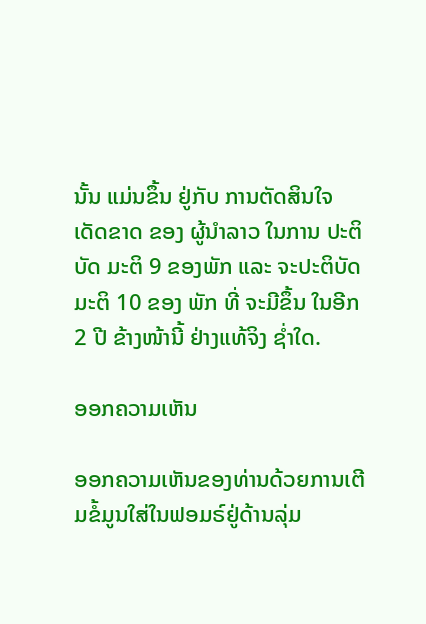ນັ້ນ ແມ່ນຂຶ້ນ ຢູ່ກັບ ການຕັດສິນໃຈ ເດັດຂາດ ຂອງ ຜູ້ນໍາລາວ ໃນການ ປະຕິບັດ ມະຕິ 9 ຂອງພັກ ແລະ ຈະປະຕິບັດ ມະຕິ 10 ຂອງ ພັກ ທີ່ ຈະມີຂຶ້ນ ໃນອີກ 2 ປີ ຂ້າງໜ້ານີ້ ຢ່າງແທ້ຈິງ ຊໍ່າໃດ.

ອອກຄວາມເຫັນ

ອອກຄວາມເຫັນຂອງທ່ານດ້ວຍການເຕີມຂໍ້ມູນໃສ່ໃນຟອມຣ໌ຢູ່ດ້ານລຸ່ມ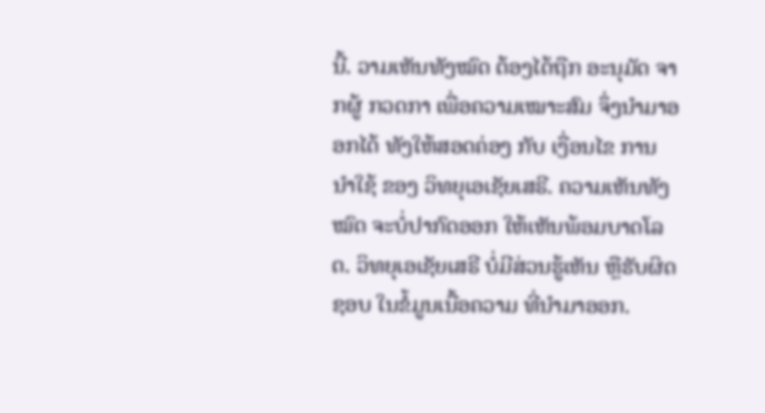ນີ້. ວາມເຫັນທັງໝົດ ຕ້ອງໄດ້ຖືກ ອະນຸມັດ ຈາກຜູ້ ກວດກາ ເພື່ອຄວາມເໝາະສົມ ຈຶ່ງນໍາມາອອກໄດ້ ທັງໃຫ້ສອດຄ່ອງ ກັບ ເງື່ອນໄຂ ການນຳໃຊ້ ຂອງ ວິທຍຸເອເຊັຍເສຣີ. ຄວາມເຫັນທັງໝົດ ຈະບໍ່ປາກົດອອກ ໃຫ້ເຫັນພ້ອມບາດໂລດ. ວິທຍຸເອເຊັຍເສຣີ ບໍ່ມີສ່ວນຮູ້ເຫັນ ຫຼືຮັບຜິດຊອບ ໃນຂໍ້ມູນເນື້ອຄວາມ ທີ່ນໍາມາອອກ.